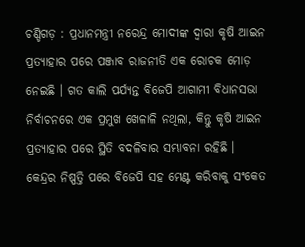ଚଣ୍ଡିଗଡ଼ : ପ୍ରଧାନମନ୍ତ୍ରୀ ନରେନ୍ଦ୍ର ମୋଦୀଙ୍କ ଦ୍ବାରା କୃଷି ଆଇନ ପ୍ରତ୍ୟାହାର ପରେ ପଞ୍ଜାବ ରାଜନୀତି ଏକ ରୋଚକ ମୋଡ଼ ନେଇଛି । ଗତ କାଲି ପର୍ଯ୍ୟନ୍ତ ବିଜେପି ଆଗାମୀ ବିଧାନସଭା ନିର୍ବାଚନରେ ଏକ ପ୍ରମୁଖ ଖେଳାଳି ନଥିଲା, କିନ୍ତୁ କୃଷି ଆଇନ ପ୍ରତ୍ୟାହାର ପରେ ସ୍ଥିତି ବଦଳିବାର ସମ୍ଭାବନା ରହିଛି ।
କେନ୍ଦ୍ରର ନିଷ୍ପତ୍ତି ପରେ ବିଜେପି ସହ ମେଣ୍ଟ କରିବାକୁ ସଂକେତ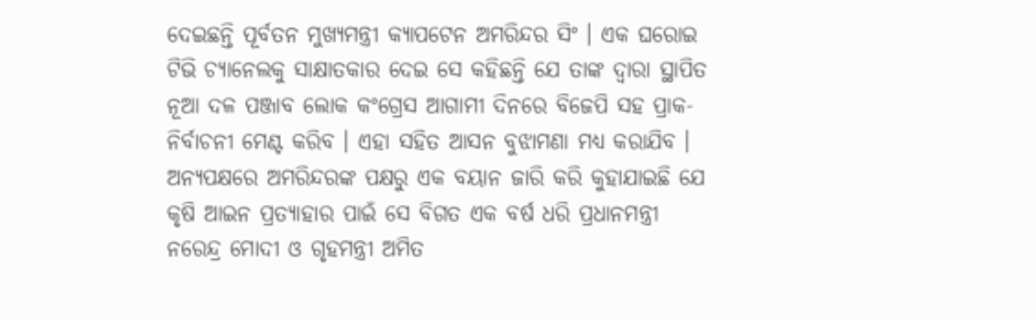ଦେଇଛନ୍ତି ପୂର୍ବତନ ମୁଖ୍ୟମନ୍ତ୍ରୀ କ୍ୟାପଟେନ ଅମରିନ୍ଦର ସିଂ । ଏକ ଘରୋଇ ଟିଭି ଚ୍ୟାନେଲକୁ ସାକ୍ଷାତକାର ଦେଇ ସେ କହିଛନ୍ତି ଯେ ତାଙ୍କ ଦ୍ବାରା ସ୍ଥାପିତ ନୂଆ ଦଳ ପଞ୍ଜାବ ଲୋକ କଂଗ୍ରେସ ଆଗାମୀ ଦିନରେ ବିଜେପି ସହ ପ୍ରାକ-ନିର୍ବାଚନୀ ମେଣ୍ଟ କରିବ । ଏହା ସହିତ ଆସନ ବୁଝାମଣା ମଧ୍ୟ କରାଯିବ ।
ଅନ୍ୟପକ୍ଷରେ ଅମରିନ୍ଦରଙ୍କ ପକ୍ଷରୁ ଏକ ବୟାନ ଜାରି କରି କୁହାଯାଇଛି ଯେ କୃଷି ଆଇନ ପ୍ରତ୍ୟାହାର ପାଇଁ ସେ ବିଗତ ଏକ ବର୍ଷ ଧରି ପ୍ରଧାନମନ୍ତ୍ରୀ ନରେନ୍ଦ୍ର ମୋଦୀ ଓ ଗୃହମନ୍ତ୍ରୀ ଅମିତ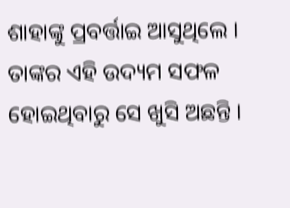ଶାହାଙ୍କୁ ପ୍ରବର୍ତ୍ତାଇ ଆସୁଥିଲେ । ତାଙ୍କର ଏହି ଉଦ୍ୟମ ସଫଳ ହୋଇଥିବାରୁ ସେ ଖୁସି ଅଛନ୍ତି ।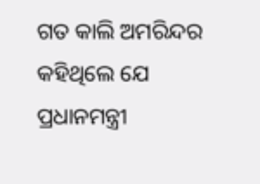ଗତ କାଲି ଅମରିନ୍ଦର କହିଥିଲେ ଯେ ପ୍ରଧାନମନ୍ତ୍ରୀ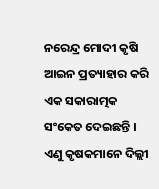ନରେନ୍ଦ୍ର ମୋଦୀ କୃଷି ଆଇନ ପ୍ରତ୍ୟାହାର କରି ଏକ ସକାରାତ୍ମକ ସଂକେତ ଦେଇଛନ୍ତି । ଏଣୁ କୃଷକମାନେ ଦିଲ୍ଲୀ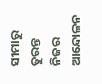ସୀମାରୁ ତୁରନ୍ତ ନିଜର ଆନ୍ଦୋଳନ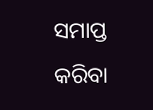ସମାପ୍ତ କରିବା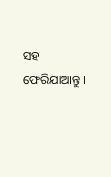ସହ ଫେରିଯାଆନ୍ତୁ ।